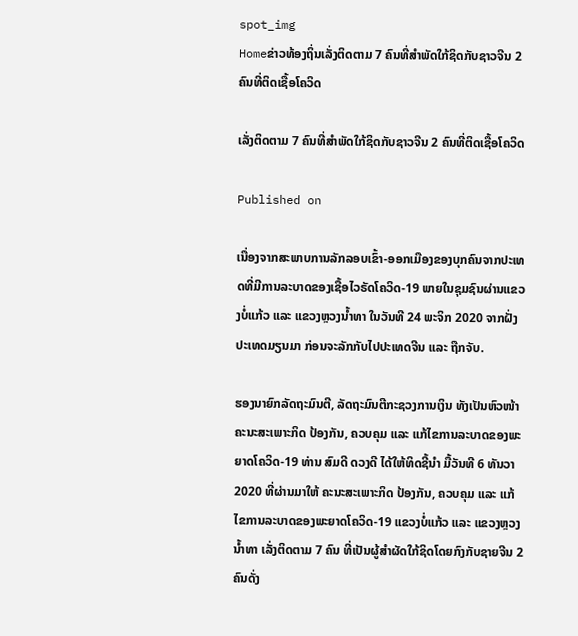spot_img
Homeຂ່າວທ້ອງຖິ່ນເລັ່ງຕິດຕາມ 7 ຄົນທີ່ສຳພັດໃກ້ຊິດກັບຊາວຈີນ 2 ຄົນທີ່ຕິດເຊື້ອໂຄວິດ

ເລັ່ງຕິດຕາມ 7 ຄົນທີ່ສຳພັດໃກ້ຊິດກັບຊາວຈີນ 2 ຄົນທີ່ຕິດເຊື້ອໂຄວິດ

Published on

ເນື່ອງຈາກສະພາບການລັກລອບເຂົ້າ-ອອກເມືອງຂອງບຸກຄົນຈາກປະເທດທີ່ມີການລະບາດຂອງເຊື້ອໄວຣັດໂຄວິດ-19 ພາຍໃນຊຸມຊົນຜ່ານແຂວງບໍ່ແກ້ວ ແລະ ແຂວງຫຼວງນໍ້າທາ ໃນວັນທີ 24 ພະຈິກ 2020 ຈາກຝັ່ງປະເທດມຽນມາ ກ່ອນຈະລັກກັບໄປປະເທດຈີນ ແລະ ຖືກຈັບ.

ຮອງນາຍົກລັດຖະມົນຕີ, ລັດຖະມົນຕີກະຊວງການເງິນ ທັງເປັນຫົວໜ້າຄະນະສະເພາະກິດ ປ້ອງກັນ, ຄວບຄຸມ ແລະ ແກ້ໄຂການລະບາດຂອງພະຍາດໂຄວິດ-19 ທ່ານ ສົມດີ ດວງດີ ໄດ້ໃຫ້ທິດຊີ້ນໍາ ມື້ວັນທີ 6 ທັນວາ 2020 ທີ່ຜ່ານມາໃຫ້ ຄະນະສະເພາະກິດ ປ້ອງກັນ, ຄວບຄຸມ ແລະ ແກ້ໄຂການລະບາດຂອງພະຍາດໂຄວິດ-19 ແຂວງບໍ່ແກ້ວ ແລະ ແຂວງຫຼວງນໍ້າທາ ເລັ່ງຕິດຕາມ 7 ຄົນ ທີ່ເປັນຜູ້ສໍາຜັດໃກ້ຊິດໂດຍກົງກັບຊາຍຈີນ 2 ຄົນດັ່ງ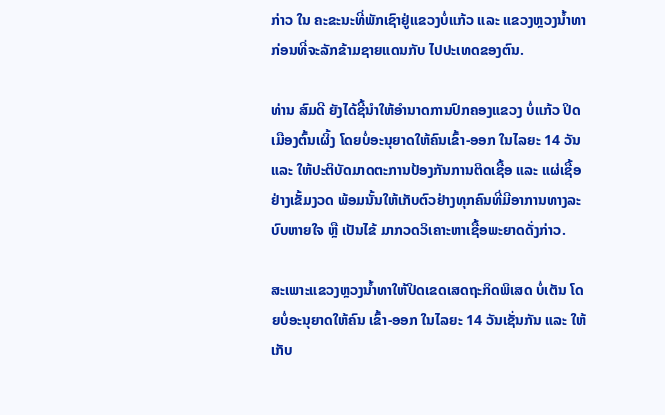ກ່າວ ໃນ ຄະຂະນະທີ່ພັກເຊົາຢູ່ແຂວງບໍ່ແກ້ວ ແລະ ແຂວງຫຼວງນໍ້າທາ ກ່ອນທີ່ຈະລັກຂ້າມຊາຍແດນກັບ ໄປປະເທດຂອງຕົນ.

ທ່ານ ສົມດີ ຍັງໄດ້ຊີ້ນໍາໃຫ້ອໍານາດການປົກຄອງແຂວງ ບໍ່ແກ້ວ ປິດເມືອງຕົ້ນເຜິ້ງ ໂດຍບໍ່ອະນຸຍາດໃຫ້ຄົນເຂົ້າ-ອອກ ໃນໄລຍະ 14 ວັນ ແລະ ໃຫ້ປະຕິບັດມາດຕະການປ້ອງກັນການຕິດເຊື້ອ ແລະ ແຜ່ເຊື້ອຢ່າງເຂັ້ມງວດ ພ້ອມນັ້ນໃຫ້ເກັບຕົວຢ່າງທຸກຄົນທີ່ມີອາການທາງລະບົບຫາຍໃຈ ຫຼື ເປັນໄຂ້ ມາກວດວິເຄາະຫາເຊື້ອພະຍາດດັ່ງກ່າວ.

ສະເພາະແຂວງຫຼວງນໍ້າທາໃຫ້ປິດເຂດເສດຖະກິດພິເສດ ບໍ່ເຕັນ ໂດຍບໍ່ອະນຸຍາດໃຫ້ຄົນ ເຂົ້າ-ອອກ ໃນໄລຍະ 14 ວັນເຊັ່ນກັນ ແລະ ໃຫ້ເກັບ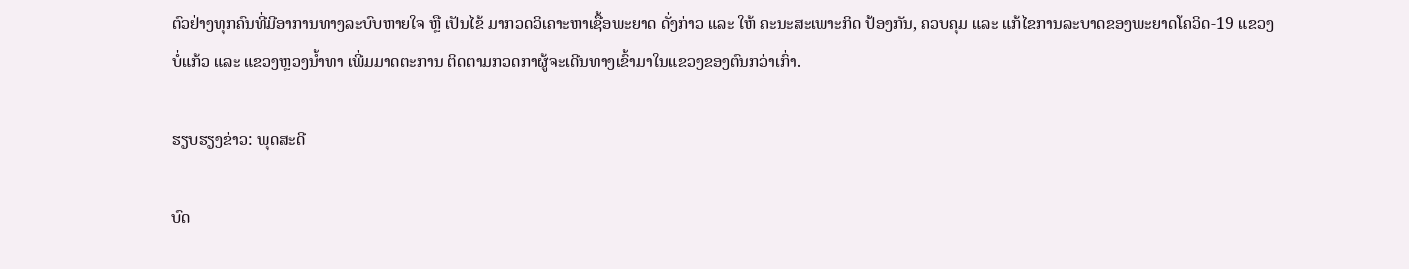ຕົວຢ່າງທຸກຄົນທີ່ມີອາການທາງລະບົບຫາຍໃຈ ຫຼື ເປັນໄຂ້ ມາກວດວິເຄາະຫາເຊື້ອພະຍາດ ດັ່ງກ່າວ ແລະ ໃຫ້ ຄະນະສະເພາະກິດ ປ້ອງກັນ, ຄວບຄຸມ ແລະ ແກ້ໄຂການລະບາດຂອງພະຍາດໂຄວິດ-19 ແຂວງບໍ່ແກ້ວ ແລະ ແຂວງຫຼວງນໍ້າທາ ເພີ່ມມາດຕະການ ຕິດຕາມກວດກາຜູ້ຈະເດີນທາງເຂົ້າມາໃນແຂວງຂອງຕົນກວ່າເກົ່າ.

ຮຽບຮຽງຂ່າວ: ພຸດສະດີ

ບົດ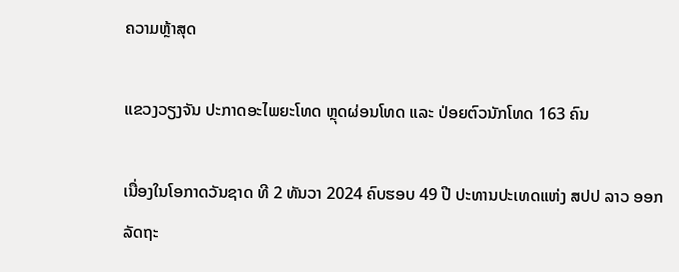ຄວາມຫຼ້າສຸດ

ແຂວງວຽງຈັນ ປະກາດອະໄພຍະໂທດ ຫຼຸດຜ່ອນໂທດ ແລະ ປ່ອຍຕົວນັກໂທດ 163 ຄົນ

ເນື່ອງໃນໂອກາດວັນຊາດ ທີ 2 ທັນວາ 2024 ຄົບຮອບ 49 ປີ ປະທານປະເທດແຫ່ງ ສປປ ລາວ ອອກລັດຖະ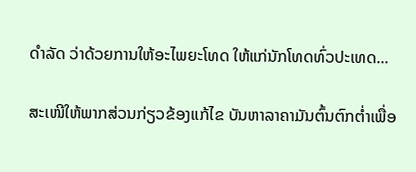ດໍາລັດ ວ່າດ້ວຍການໃຫ້ອະໄພຍະໂທດ ໃຫ້ແກ່ນັກໂທດທົ່ວປະເທດ...

ສະເໜີໃຫ້ພາກສ່ວນກ່ຽວຂ້ອງແກ້ໄຂ ບັນຫາລາຄາມັນຕົ້ນຕົກຕໍ່າເພື່ອ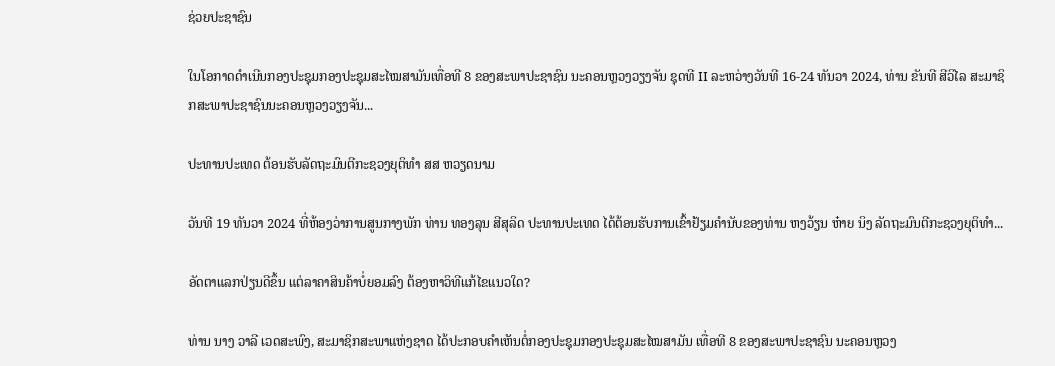ຊ່ວຍປະຊາຊົນ

ໃນໂອກາດດຳເນີນກອງປະຊຸມກອງປະຊຸມສະໄໝສາມັນເທື່ອທີ 8 ຂອງສະພາປະຊາຊົນ ນະຄອນຫຼວງວຽງຈັນ ຊຸດທີ II ລະຫວ່າງວັນທີ 16-24 ທັນວາ 2024, ທ່ານ ຂັນທີ ສີວິໄລ ສະມາຊິກສະພາປະຊາຊົນນະຄອນຫຼວງວຽງຈັນ...

ປະທານປະເທດ ຕ້ອນຮັບລັດຖະມົນຕີກະຊວງຍຸຕິທຳ ສສ ຫວຽດນາມ

ວັນທີ 19 ທັນວາ 2024 ທີ່ຫ້ອງວ່າການສູນກາງພັກ ທ່ານ ທອງລຸນ ສີສຸລິດ ປະທານປະເທດ ໄດ້ຕ້ອນຮັບການເຂົ້າຢ້ຽມຄຳນັບຂອງທ່ານ ຫງວ້ຽນ ຫ໋າຍ ນິງ ລັດຖະມົນຕີກະຊວງຍຸຕິທຳ...

ອັດຕາແລກປ່ຽນດີຂຶ້ນ ແຕ່ລາຄາສິນຄ້າບໍ່ຍອມລົງ ຕ້ອງຫາວິທີແກ້ໄຂແນວໃດ?

ທ່ານ ນາງ ວາລີ ເວດສະພົງ, ສະມາຊິກສະພາແຫ່ງຊາດ ໄດ້ປະກອບຄໍາເຫັນຕໍ່ກອງປະຊຸມກອງປະຊຸມສະໄໝສາມັນ ເທື່ອທີ 8 ຂອງສະພາປະຊາຊົນ ນະຄອນຫຼວງ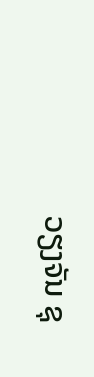ວຽງຈັນ ຊຸ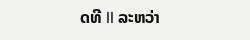ດທີ II ລະຫວ່າ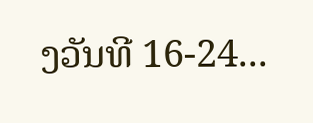ງວັນທີ 16-24...